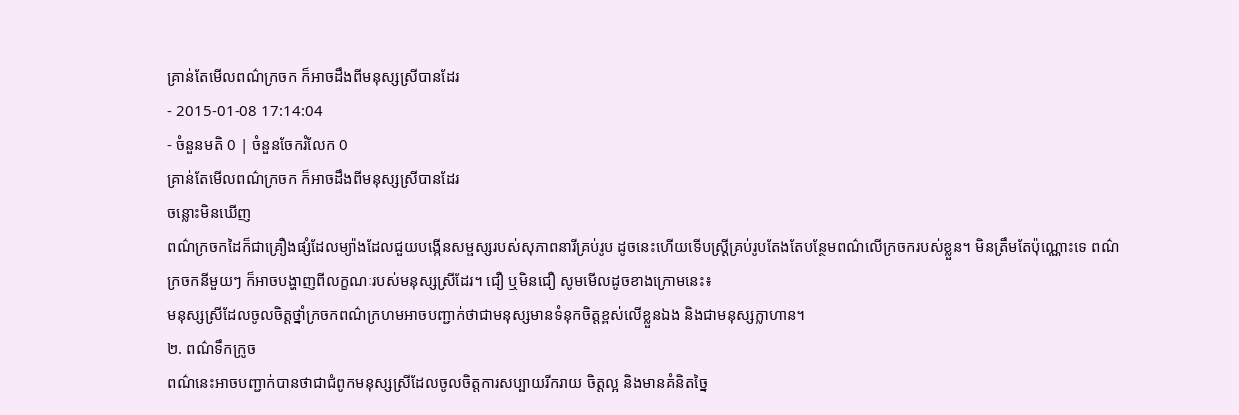គ្រាន់តែមើលពណ៌ក្រចក ក៏អាចដឹងពីមនុស្សស្រីបានដែរ
- 2015-01-08 17:14:04
- ចំនួនមតិ 0 | ចំនួនចែករំលែក 0
គ្រាន់តែមើលពណ៌ក្រចក ក៏អាចដឹងពីមនុស្សស្រីបានដែរ
ចន្លោះមិនឃើញ
ពណ៌ក្រចកដៃក៏ជាគ្រឿងផ្សំដែលម្យ៉ាងដែលជួយបង្កើនសម្ផស្សរបស់សុភាពនារីគ្រប់រូប ដូចនេះហើយទើបស្ត្រីគ្រប់រូបតែងតែបន្ថែមពណ៌លើក្រចករបស់ខ្លួន។ មិនត្រឹមតែប៉ុណ្ណោះទេ ពណ៌ក្រចកនីមួយៗ ក៏អាចបង្ហាញពីលក្ខណៈរបស់មនុស្សស្រីដែរ។ ជឿ ឬមិនជឿ សូមមើលដូចខាងក្រោមនេះ៖
មនុស្សស្រីដែលចូលចិត្តថ្នាំក្រចកពណ៌ក្រហមអាចបញ្ជាក់ថាជាមនុស្សមានទំនុកចិត្តខ្ពស់លើខ្លួនឯង និងជាមនុស្សក្លាហាន។
២. ពណ៌ទឹកក្រូច
ពណ៌នេះអាចបញ្ជាក់បានថាជាជំពូកមនុស្សស្រីដែលចូលចិត្តការសប្បាយរីករាយ ចិត្តល្អ និងមានគំនិតច្នៃ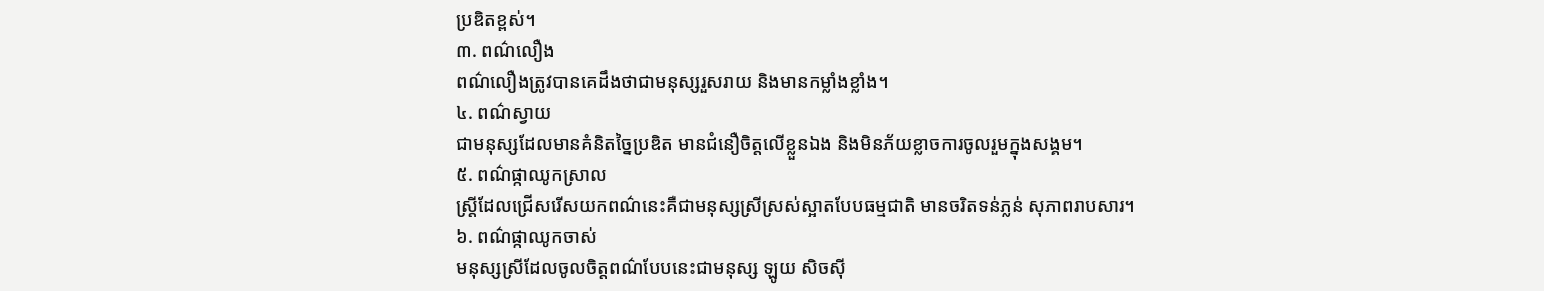ប្រឌិតខ្ពស់។
៣. ពណ៌លឿង
ពណ៌លឿងត្រូវបានគេដឹងថាជាមនុស្សរួសរាយ និងមានកម្លាំងខ្លាំង។
៤. ពណ៌ស្វាយ
ជាមនុស្សដែលមានគំនិតច្នៃប្រឌិត មានជំនឿចិត្តលើខ្លួនឯង និងមិនភ័យខ្លាចការចូលរួមក្នុងសង្គម។
៥. ពណ៌ផ្កាឈូកស្រាល
ស្ត្រីដែលជ្រើសរើសយកពណ៌នេះគឺជាមនុស្សស្រីស្រស់ស្អាតបែបធម្មជាតិ មានចរិតទន់ភ្លន់ សុភាពរាបសារ។
៦. ពណ៌ផ្កាឈូកចាស់
មនុស្សស្រីដែលចូលចិត្តពណ៌បែបនេះជាមនុស្ស ឡូយ សិចស៊ី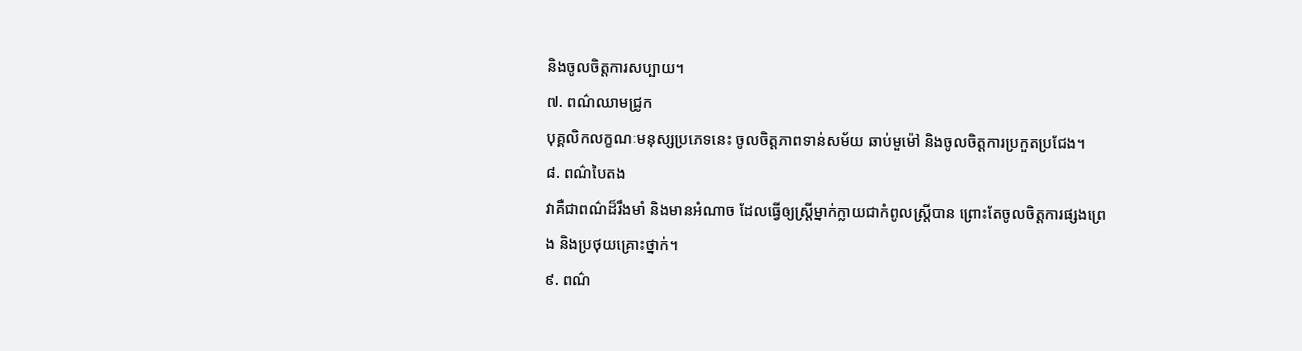និងចូលចិត្តការសប្បាយ។
៧. ពណ៌ឈាមជ្រូក
បុគ្គលិកលក្ខណៈមនុស្សប្រភេទនេះ ចូលចិត្តភាពទាន់សម័យ ឆាប់មួម៉ៅ និងចូលចិត្តការប្រកួតប្រជែង។
៨. ពណ៌បៃតង
វាគឺជាពណ៌ដ៏រឹងមាំ និងមានអំណាច ដែលធ្វើឲ្យស្ត្រីម្នាក់ក្លាយជាកំពូលស្ត្រីបាន ព្រោះតែចូលចិត្តការផ្សងព្រេង និងប្រថុយគ្រោះថ្នាក់។
៩. ពណ៌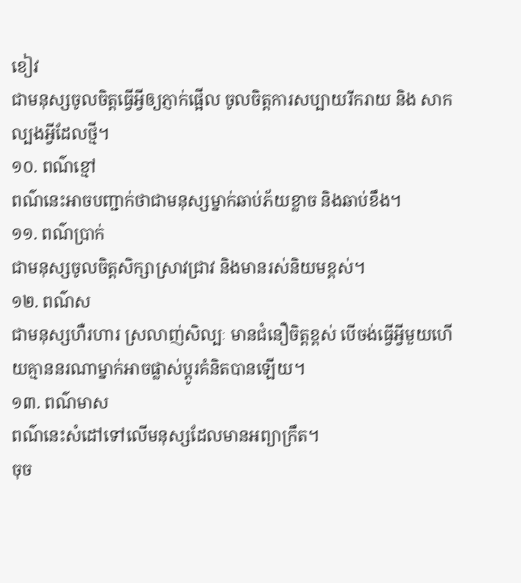ខៀវ
ជាមនុស្សចូលចិត្តធ្វើអ្វីឲ្យភ្ញាក់ផ្អើល ចូលចិត្តការសប្បាយរីករាយ និង សាកល្បងអ្វីដែលថ្មី។
១០. ពណ៌ខ្មៅ
ពណ៌នេះអាចបញ្ជាក់ថាជាមនុស្សម្នាក់ឆាប់ភ័យខ្លាច និងឆាប់ខឹង។
១១. ពណ៌ប្រាក់
ជាមនុស្សចូលចិត្តសិក្សាស្រាវជ្រាវ និងមានរស់និយមខ្ពស់។
១២. ពណ៌ស
ជាមនុស្សហឺរហារ ស្រលាញ់សិល្បៈ មានជំនឿចិត្តខ្ពស់ បើចង់ធ្វើអ្វីមួយហើយគ្មាននរណាម្នាក់អាចផ្លាស់ប្ដូរគំនិតបានឡើយ។
១៣. ពណ៌មាស
ពណ៌នេះសំដៅទៅលើមនុស្សដែលមានអព្យាក្រឹត។
ចុច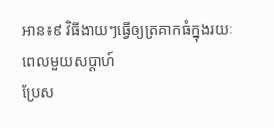អាន៖៩ វិធីងាយៗធ្វើឲ្យត្រគាកធំក្នុងរយៈពេលមួយសប្ដាហ៍
ប្រែស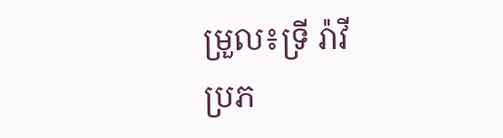ម្រួល៖ទ្រី រ៉ាវី
ប្រភ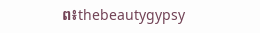ព៖thebeautygypsy